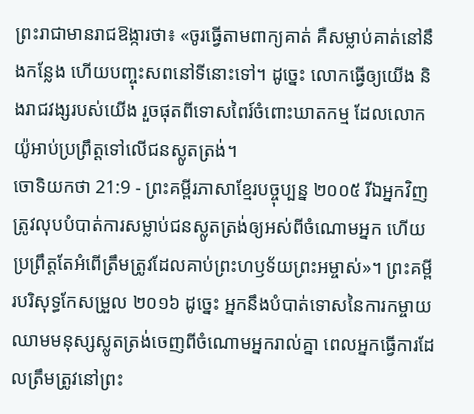ព្រះរាជាមានរាជឱង្ការថា៖ «ចូរធ្វើតាមពាក្យគាត់ គឺសម្លាប់គាត់នៅនឹងកន្លែង ហើយបញ្ចុះសពនៅទីនោះទៅ។ ដូច្នេះ លោកធ្វើឲ្យយើង និងរាជវង្សរបស់យើង រួចផុតពីទោសពៃរ៍ចំពោះឃាតកម្ម ដែលលោកយ៉ូអាប់ប្រព្រឹត្តទៅលើជនស្លូតត្រង់។
ចោទិយកថា 21:9 - ព្រះគម្ពីរភាសាខ្មែរបច្ចុប្បន្ន ២០០៥ រីឯអ្នកវិញ ត្រូវលុបបំបាត់ការសម្លាប់ជនស្លូតត្រង់ឲ្យអស់ពីចំណោមអ្នក ហើយប្រព្រឹត្តតែអំពើត្រឹមត្រូវដែលគាប់ព្រះហឫទ័យព្រះអម្ចាស់»។ ព្រះគម្ពីរបរិសុទ្ធកែសម្រួល ២០១៦ ដូច្នេះ អ្នកនឹងបំបាត់ទោសនៃការកម្ចាយឈាមមនុស្សស្លូតត្រង់ចេញពីចំណោមអ្នករាល់គ្នា ពេលអ្នកធ្វើការដែលត្រឹមត្រូវនៅព្រះ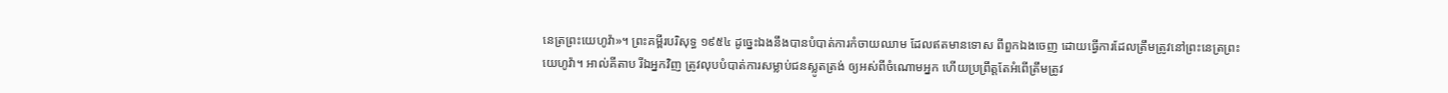នេត្រព្រះយេហូវ៉ា»។ ព្រះគម្ពីរបរិសុទ្ធ ១៩៥៤ ដូច្នេះឯងនឹងបានបំបាត់ការកំចាយឈាម ដែលឥតមានទោស ពីពួកឯងចេញ ដោយធ្វើការដែលត្រឹមត្រូវនៅព្រះនេត្រព្រះយេហូវ៉ា។ អាល់គីតាប រីឯអ្នកវិញ ត្រូវលុបបំបាត់ការសម្លាប់ជនស្លូតត្រង់ ឲ្យអស់ពីចំណោមអ្នក ហើយប្រព្រឹត្តតែអំពើត្រឹមត្រូវ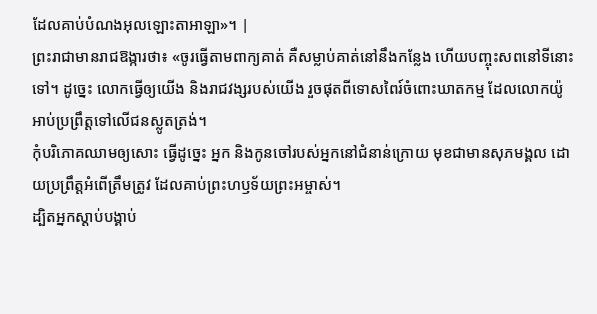ដែលគាប់បំណងអុលឡោះតាអាឡា»។ |
ព្រះរាជាមានរាជឱង្ការថា៖ «ចូរធ្វើតាមពាក្យគាត់ គឺសម្លាប់គាត់នៅនឹងកន្លែង ហើយបញ្ចុះសពនៅទីនោះទៅ។ ដូច្នេះ លោកធ្វើឲ្យយើង និងរាជវង្សរបស់យើង រួចផុតពីទោសពៃរ៍ចំពោះឃាតកម្ម ដែលលោកយ៉ូអាប់ប្រព្រឹត្តទៅលើជនស្លូតត្រង់។
កុំបរិភោគឈាមឲ្យសោះ ធ្វើដូច្នេះ អ្នក និងកូនចៅរបស់អ្នកនៅជំនាន់ក្រោយ មុខជាមានសុភមង្គល ដោយប្រព្រឹត្តអំពើត្រឹមត្រូវ ដែលគាប់ព្រះហឫទ័យព្រះអម្ចាស់។
ដ្បិតអ្នកស្ដាប់បង្គាប់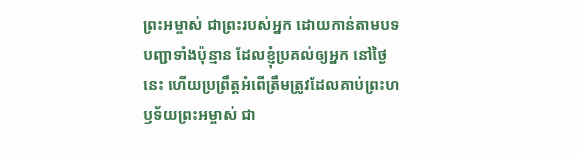ព្រះអម្ចាស់ ជាព្រះរបស់អ្នក ដោយកាន់តាមបទបញ្ជាទាំងប៉ុន្មាន ដែលខ្ញុំប្រគល់ឲ្យអ្នក នៅថ្ងៃនេះ ហើយប្រព្រឹត្តអំពើត្រឹមត្រូវដែលគាប់ព្រះហឫទ័យព្រះអម្ចាស់ ជា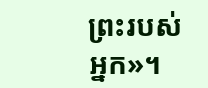ព្រះរបស់អ្នក»។